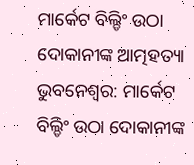ମାର୍କେଟ ବିଲ୍ଡିଂ ଉଠା ଦୋକାନୀଙ୍କ ଆତ୍ମହତ୍ୟା
ଭୁବନେଶ୍ୱର: ମାର୍କେଟ ବିଲ୍ଡିଂ ଉଠା ଦୋକାନୀଙ୍କ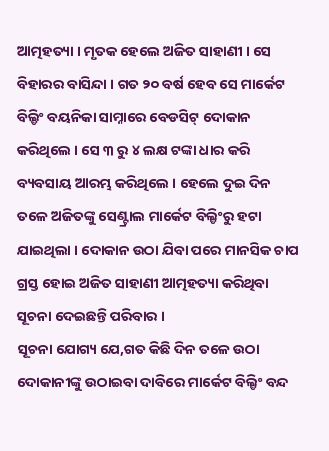ଆତ୍ମହତ୍ୟା । ମୃତକ ହେଲେ ଅଜିତ ସାହାଣୀ । ସେ ବିହାରର ବାସିନ୍ଦା । ଗତ ୨୦ ବର୍ଷ ହେବ ସେ ମାର୍କେଟ ବିଲ୍ଡିଂ ବୟନିକା ସାମ୍ନାରେ ବେଡସିଟ୍ ଦୋକାନ କରିଥିଲେ । ସେ ୩ ରୁ ୪ ଲକ୍ଷ ଟଙ୍କା ଧାର କରି ବ୍ୟବସାୟ ଆରମ୍ଭ କରିଥିଲେ । ହେଲେ ଦୁଇ ଦିନ ତଳେ ଅଜିତଙ୍କୁ ସେଣ୍ଟ୍ରାଲ ମାର୍କେଟ ବିଲ୍ଡିଂରୁ ହଟା ଯାଇଥିଲା । ଦୋକାନ ଉଠା ଯିବା ପରେ ମାନସିକ ଚାପ ଗ୍ରସ୍ତ ହୋଇ ଅଜିତ ସାହାଣୀ ଆତ୍ମହତ୍ୟା କରିଥିବା ସୂଚନା ଦେଇଛନ୍ତି ପରିବାର ।
ସୂଚନା ଯୋଗ୍ୟ ଯେ,ଗତ କିଛି ଦିନ ତଳେ ଉଠା ଦୋକାନୀଙ୍କୁ ଉଠାଇବା ଦାବିରେ ମାର୍କେଟ ବିଲ୍ଡିଂ ବନ୍ଦ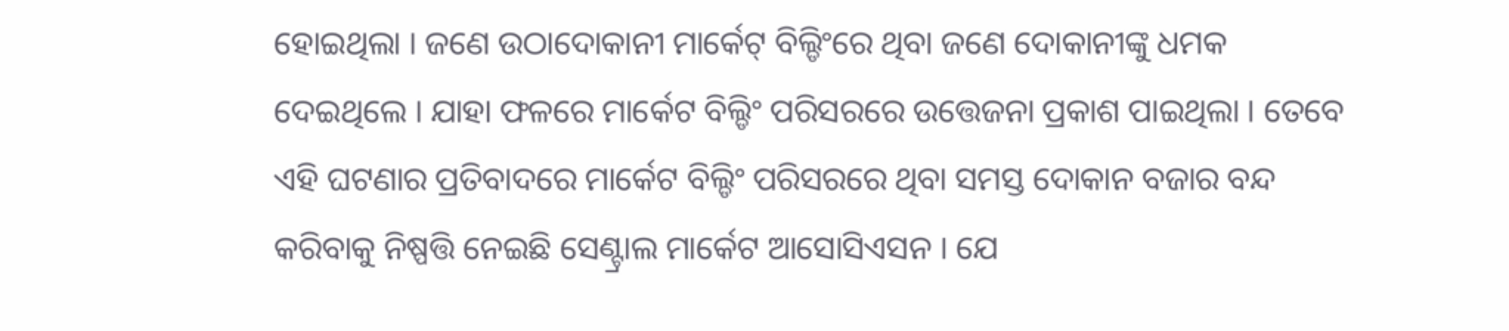ହୋଇଥିଲା । ଜଣେ ଉଠାଦୋକାନୀ ମାର୍କେଟ୍ ବିଲ୍ଡିଂରେ ଥିବା ଜଣେ ଦୋକାନୀଙ୍କୁ ଧମକ ଦେଇଥିଲେ । ଯାହା ଫଳରେ ମାର୍କେଟ ବିଲ୍ଡିଂ ପରିସରରେ ଉତ୍ତେଜନା ପ୍ରକାଶ ପାଇଥିଲା । ତେବେ ଏହି ଘଟଣାର ପ୍ରତିବାଦରେ ମାର୍କେଟ ବିଲ୍ଡିଂ ପରିସରରେ ଥିବା ସମସ୍ତ ଦୋକାନ ବଜାର ବନ୍ଦ କରିବାକୁ ନିଷ୍ପତ୍ତି ନେଇଛି ସେଣ୍ଟ୍ରାଲ ମାର୍କେଟ ଆସୋସିଏସନ । ଯେ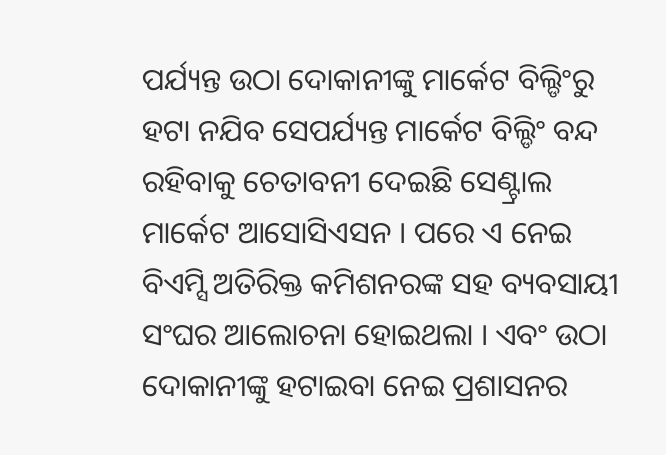ପର୍ଯ୍ୟନ୍ତ ଉଠା ଦୋକାନୀଙ୍କୁ ମାର୍କେଟ ବିଲ୍ଡିଂରୁ ହଟା ନଯିବ ସେପର୍ଯ୍ୟନ୍ତ ମାର୍କେଟ ବିଲ୍ଡିଂ ବନ୍ଦ ରହିବାକୁ ଚେତାବନୀ ଦେଇଛି ସେଣ୍ଟ୍ରାଲ ମାର୍କେଟ ଆସୋସିଏସନ । ପରେ ଏ ନେଇ ବିଏମ୍ସି ଅତିରିକ୍ତ କମିଶନରଙ୍କ ସହ ବ୍ୟବସାୟୀ ସଂଘର ଆଲୋଚନା ହୋଇଥଲା । ଏବଂ ଉଠା ଦୋକାନୀଙ୍କୁ ହଟାଇବା ନେଇ ପ୍ରଶାସନର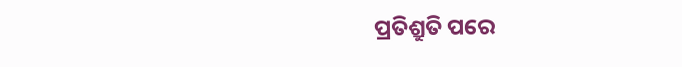ପ୍ରତିଶ୍ରୁତି ପରେ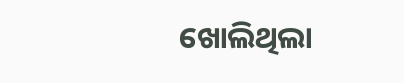ଖୋଲିଥିଲା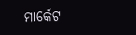ମାର୍କେଟ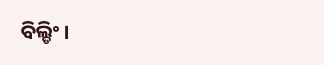ବିଲ୍ଡିଂ ।